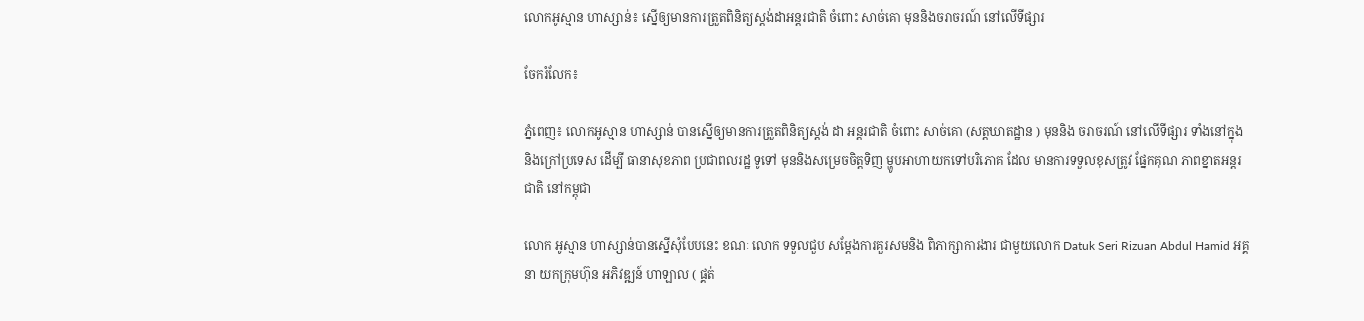លោកអូស្មាន ហាស្សាន់៖ ស្នើឲ្យមានការត្រួតពិនិត្យស្ដង់ដាអន្ដរជាតិ ចំពោះ សាច់គោ មុននិងចរាចរណ៍ នៅលើទីផ្សារ

ចែករំលែក៖

ភ្នំពេញ៖ លោកអូស្មាន ហាស្សាន់ បានស្នើឲ្យមានការត្រួតពិនិត្យស្ដង់ ដា អន្ដរជាតិ ចំពោះ សាច់គោ (សត្ដឃាតដ្ឋាន ) មុននិង ចរាចរណ៍ នៅលើទីផ្សារ ទាំងនៅក្នុង និងក្រៅប្រទេស ដើម្បី ធានាសុខភាព ប្រជាពលរដ្ឋ ទូទៅ មុននិងសម្រេចចិត្ដទិញ ម្ហូបអាហាយកទៅបរិភោគ ដែល មានការទទួលខុសត្រូវ ផ្នែកគុណ ភាពខ្នាតអន្ដរជាតិ នៅកម្ពុជា

លោក អូស្មាន ហាស្សាន់បានស្នើសុំបែបនេះ ខណៈ លោក ទទួលជួប សម្តែងការគួរសមនិង ពិភាក្សាការងារ ជាមួយលោក Datuk Seri Rizuan Abdul Hamid អគ្គនា យកក្រុមហ៊ុន អភិវឌ្ឍន៍ ហាឡាល ( ផ្គត់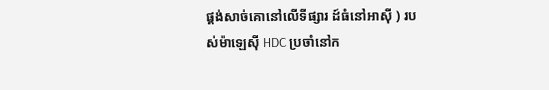ផ្គង់សាច់គោនៅលើទីផ្សារ ដ៍ធំនៅអាសុី ) របស់ម៉ាឡេស៊ី HDC ប្រចាំនៅក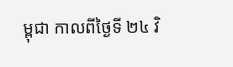ម្ពុជា កាលពីថ្ងៃទី ២៤ វិ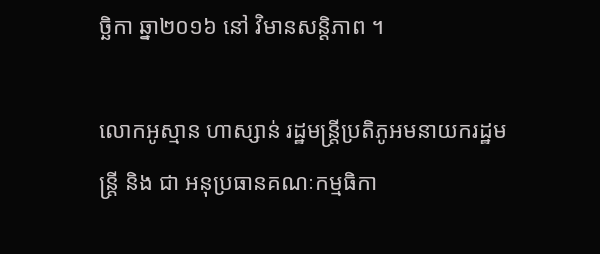ច្ឆិកា ឆ្នា២០១៦ នៅ វិមានសន្ដិភាព ។

លោកអូស្មាន ហាស្សាន់ រដ្ឋមន្រ្តីប្រតិភូអមនាយករដ្ឋមន្រ្តី និង ជា អនុប្រធានគណៈកម្មធិកា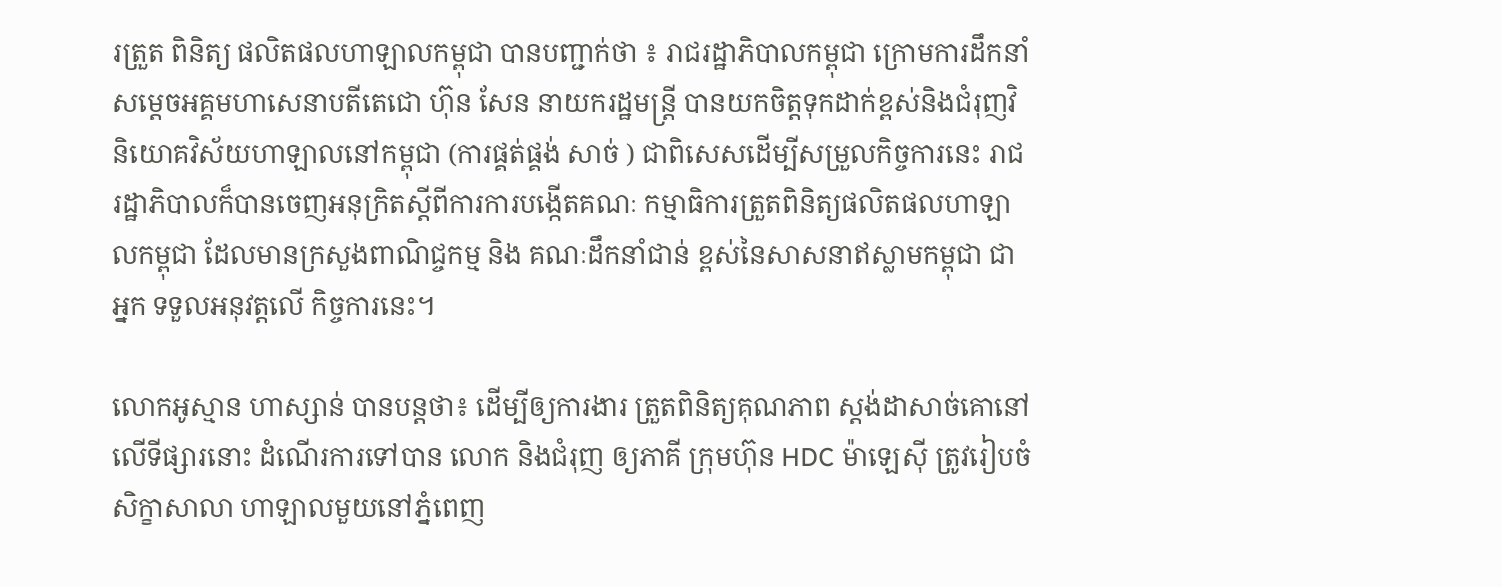រត្រួត ពិនិត្យ ផលិតផលហាឡាលកម្ពុជា បានបញ្ជាក់ថា ៖ រាជរដ្ឋាភិបាលកម្ពុជា ក្រោមការដឹកនាំ សម្តេចអគ្គមហាសេនាបតីតេជោ ហ៊ុន សែន នាយករដ្ឋមន្រ្តី បានយកចិត្តទុកដាក់ខ្ពស់និងជំរុញវិនិយោគវិស័យហាឡាលនៅកម្ពុជា (ការផ្គត់ផ្គង់ សាច់ ) ជាពិសេសដើម្បីសម្រួលកិច្ចការនេះ រាជរដ្ឋាភិបាលក៏បានចេញអនុក្រិតស្តីពីការការបង្កើតគណៈ កម្មាធិការត្រួតពិនិត្យផលិតផលហាឡាលកម្ពុជា ដែលមានក្រសួងពាណិជ្ចកម្ម និង គណៈដឹកនាំជាន់ ខ្ពស់នៃសាសនាឥស្លាមកម្ពុជា ជាអ្នក ទទួលអនុវត្តលើ កិច្ចការនេះ។

លោកអូស្មាន ហាស្សាន់ បានបន្ដថា៖ ដើម្បីឲ្យការងារ ត្រួតពិនិត្យគុណភាព ស្ដង់ដាសាច់គោនៅលើទីផ្សារនោះ ដំណើរការទៅបាន លោក និងជំរុញ ឲ្យភាគី ក្រុមហ៊ុន HDC ម៉ាឡេសុី ត្រូវរៀបចំ សិក្ខាសាលា ហាឡាលមួយនៅភ្នំពេញ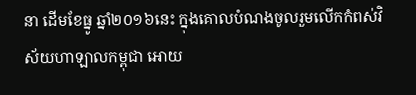នា ដើមខែធ្នូ ឆ្នាំ២០១៦នេះ ក្នុងគោលបំណងចូលរួមលើកកំពស់វិស័យហាឡាលកម្ពុជា អោយ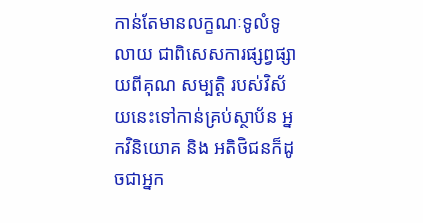កាន់តែមានលក្ខណៈទូលំទូលាយ ជាពិសេសការផ្សព្វផ្សាយពីគុណ សម្បត្តិ របស់វិស័យនេះទៅកាន់គ្រប់ស្ថាប័ន អ្នកវិនិយោគ និង អតិថិជនក៏ដូចជាអ្នក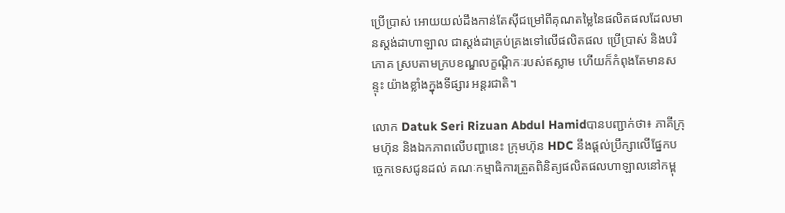ប្រើប្រាស់ អោយយល់ដឹងកាន់តែស៊ីជម្រៅពីគុណតម្លៃនៃផលិតផលដែលមានស្តង់ដាហាឡាល ជាស្តង់ដាគ្រប់គ្រងទៅលើផលិតផល ប្រើប្រាស់ និងបរិភោគ ស្របតាមក្របខណ្ឌលក្ខណ្តិកៈរបស់ឥស្លាម ហើយក៏កំពុងតែមានសន្ទុះ យ៉ាងខ្លាំងក្នុងទីផ្សារ អន្តរជាតិ។

លោក Datuk Seri Rizuan Abdul Hamidបានបញ្ជាក់ថា៖ ភាគីក្រុមហ៊ុន និងឯកភាពលើបញ្ហានេះ ក្រុមហ៊ុន HDC នឹងផ្តល់ប្រឹក្សាលើផ្នែកបច្ចេកទេសជូនដល់ គណៈកម្មាធិការត្រួតពិនិត្យផលិតផលហាឡាលនៅកម្ពុ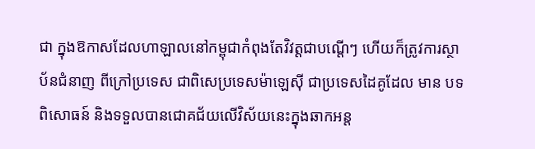ជា ក្នុងឱកាសដែលហាឡាលនៅកម្ពុជាកំពុងតែវិវត្តជាបណ្តើៗ ហើយក៏ត្រូវការស្ថាប័នជំនាញ ពីក្រៅប្រទេស ជាពិសេប្រទេសម៉ាឡេស៊ី ជាប្រទេសដៃគូដែល មាន បទពិសោធន៍ និងទទួលបានជោគជ័យលើវិស័យនេះក្នុងឆាកអន្ត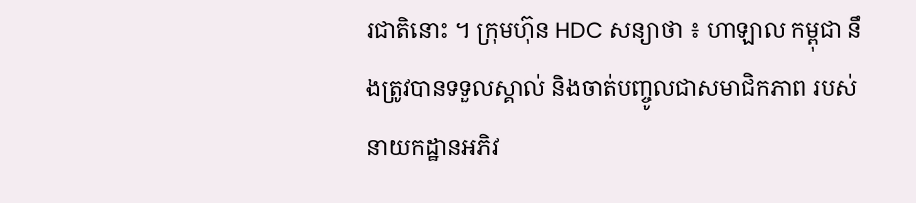រជាតិនោះ ។ ក្រុមហ៊ុន HDC សន្យាថា ៖ ហាឡាល កម្ពុជា នឹងត្រូវបានទទួលស្គាល់ និងចាត់បញ្ចូលជាសមាជិកភាព របស់នាយកដ្ឋានអភិវ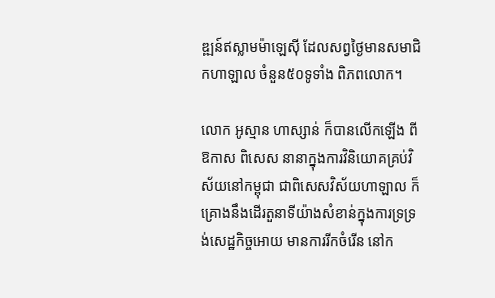ឌ្ឍន៍ឥស្លាមម៉ាឡេស៊ី ដែលសព្វថ្ងៃមានសមាជិកហាឡាល ចំនួន៥០ទូទាំង ពិភពលោក។

លោក អូស្មាន ហាស្សាន់ ក៏បានលើកឡើង ពីឱកាស ពិសេស នានាក្នុងការវិនិយោគគ្រប់វិស័យនៅកម្ពុជា ជាពិសេសវិស័យហាឡាល ក៏គ្រោងនឹងដើរតួនាទីយ៉ាងសំខាន់ក្នុងការទ្រទ្រង់សេដ្ឋកិច្ចអោយ មានការរីកចំរើន នៅក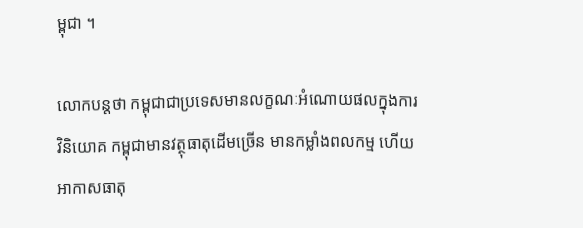ម្ពុជា ។

លោកបន្តថា កម្ពុជាជាប្រទេសមានលក្ខណៈអំណោយផលក្នុងការវិនិយោគ កម្ពុជាមានវត្ថុធាតុដើមច្រើន មានកម្លាំងពលកម្ម ហើយអាកាសធាតុ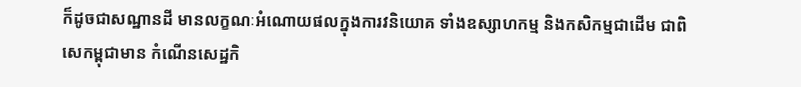ក៏ដូចជាសណ្ឋានដី មានលក្ខណៈអំណោយផលក្នុងការវនិយោគ ទាំងឧស្សាហកម្ម និងកសិកម្មជាដើម ជាពិសេកម្ពុជាមាន កំណើនសេដ្ឋកិ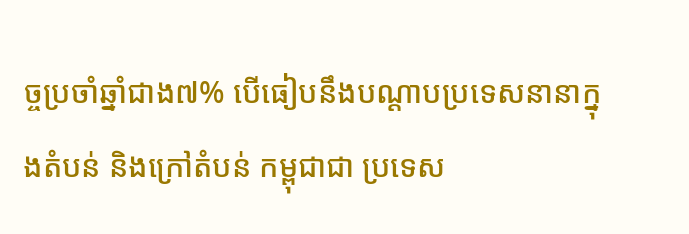ច្ចប្រចាំឆ្នាំជាង៧% បើធៀបនឹងបណ្តាបប្រទេសនានាក្នុងតំបន់ និងក្រៅតំបន់ កម្ពុជាជា ប្រទេស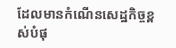ដែលមានកំណើនសេដ្ឋកិច្ចខ្ពស់បំផុ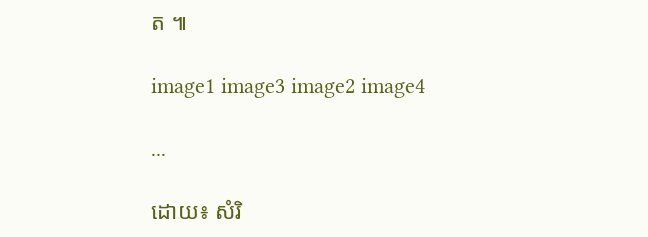ត ៕

image1 image3 image2 image4

...

ដោយ៖ សំរិ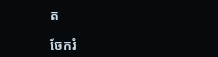ត

ចែករំ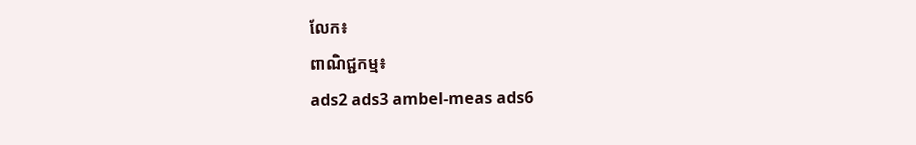លែក៖
ពាណិជ្ជកម្ម៖
ads2 ads3 ambel-meas ads6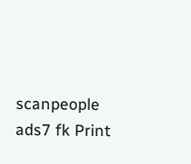scanpeople ads7 fk Print